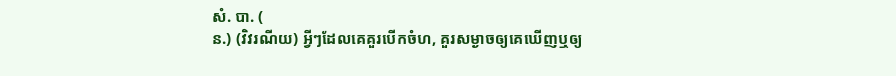សំ. បា. (
ន.) (វិវរណីយ) អ្វីៗដែលគេគួរបើកចំហ, គួរសម្ងាចឲ្យគេឃើញឬឲ្យ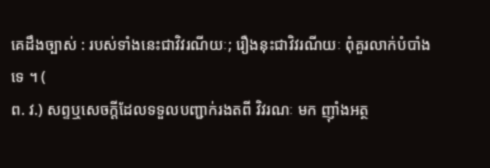គេដឹងច្បាស់ : របស់ទាំងនេះជាវិវរណីយៈ; រឿងនុះជាវិវរណីយៈ ពុំគួរលាក់បំបាំងទេ ។ (
ព. វ.) សព្ទឬសេចក្ដីដែលទទួលបញ្ជាក់រងតពី វិវរណៈ មក ញ៉ាំងអត្ថ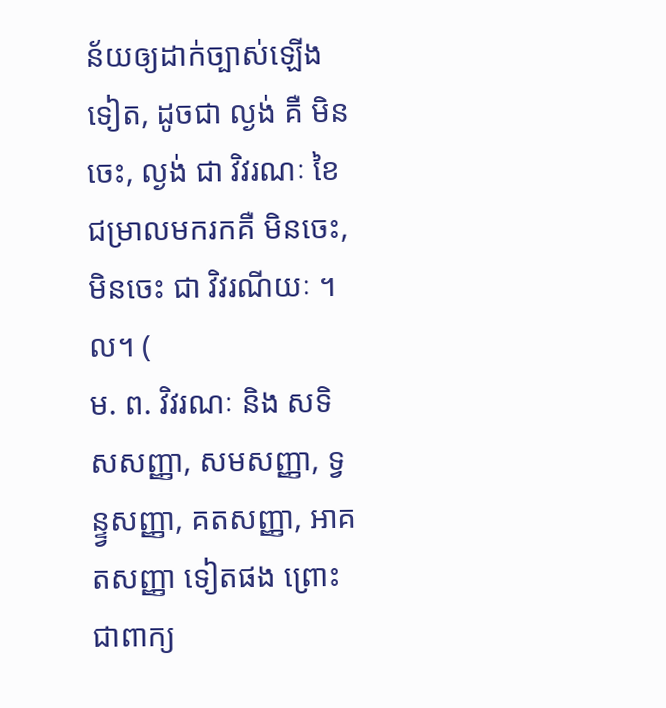ន័យឲ្យដាក់ច្បាស់ឡើងទៀត, ដូចជា ល្ងង់ គឺ មិនចេះ, ល្ងង់ ជា វិវរណៈ ខៃជម្រាលមករកគឺ មិនចេះ, មិនចេះ ជា វិវរណីយៈ ។ល។ (
ម. ព. វិវរណៈ និង សទិសសញ្ញា, សមសញ្ញា, ទ្វន្ទ្វសញ្ញា, គតសញ្ញា, អាគតសញ្ញា ទៀតផង ព្រោះជាពាក្យ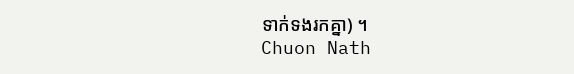ទាក់ទងរកគ្នា) ។
Chuon Nath